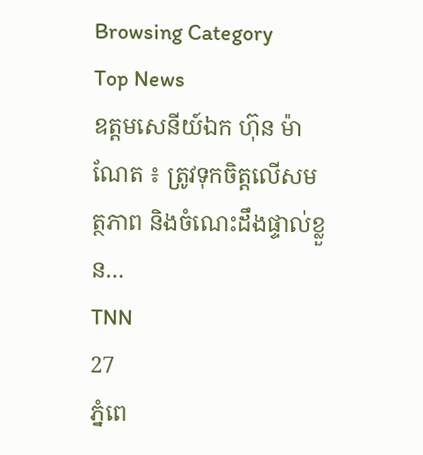Browsing Category
Top News
ឧត្តមសេនីយ៍ឯក ហ៊ុន ម៉ាណែត ៖ ត្រូវទុកចិត្តលើសមត្ថភាព និងចំណេះដឹងផ្ទាល់ខ្លួន…
TNN
27
ភ្នំពេ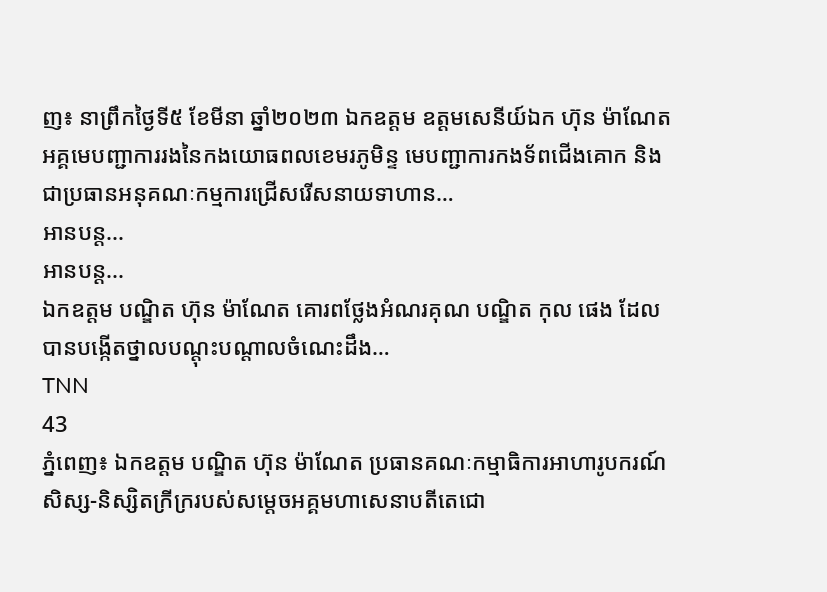ញ៖ នាព្រឹកថ្ងៃទី៥ ខែមីនា ឆ្នាំ២០២៣ ឯកឧត្តម ឧត្តមសេនីយ៍ឯក ហ៊ុន ម៉ាណែត អគ្គមេបញ្ជាការរងនៃកងយោធពលខេមរភូមិន្ទ មេបញ្ជាការកងទ័ពជើងគោក និងជាប្រធានអនុគណៈកម្មការជ្រើសរើសនាយទាហាន…
អានបន្ត...
អានបន្ត...
ឯកឧត្តម បណ្ឌិត ហ៊ុន ម៉ាណែត គោរពថ្លែងអំណរគុណ បណ្ឌិត កុល ផេង ដែលបានបង្កើតថ្នាលបណ្តុះបណ្តាលចំណេះដឹង…
TNN
43
ភ្នំពេញ៖ ឯកឧត្តម បណ្ឌិត ហ៊ុន ម៉ាណែត ប្រធានគណៈកម្មាធិការអាហារូបករណ៍សិស្ស-និស្សិតក្រីក្ររបស់សម្តេចអគ្គមហាសេនាបតីតេជោ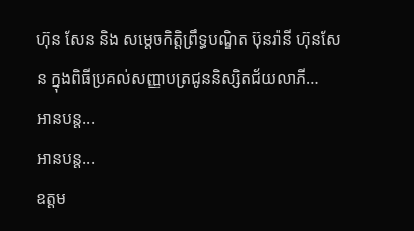ហ៊ុន សែន និង សម្តេចកិត្តិព្រឹទ្ធបណ្ឌិត ប៊ុនរ៉ានី ហ៊ុនសែន ក្នុងពិធីប្រគល់សញ្ញាបត្រជូននិស្សិតជ័យលាភី…
អានបន្ត...
អានបន្ត...
ឧត្តម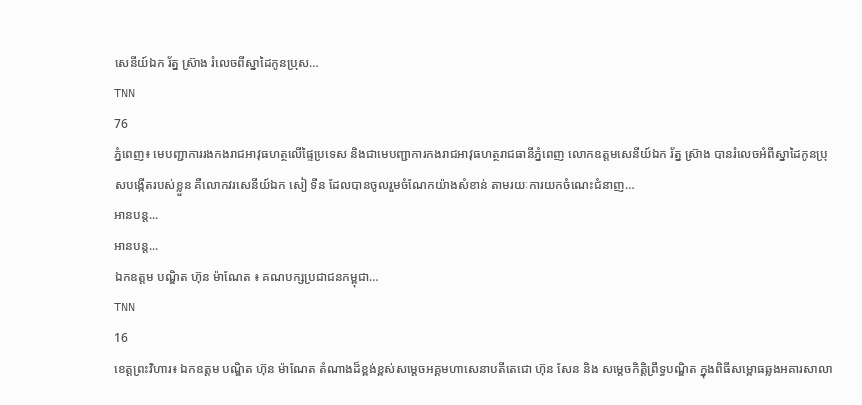សេនីយ៍ឯក រ័ត្ន ស្រ៊ាង រំលេចពីស្នាដៃកូនប្រុស…
TNN
76
ភ្នំពេញ៖ មេបញ្ជាការរងកងរាជអាវុធហត្ថលើផ្ទៃប្រទេស និងជាមេបញ្ជាការកងរាជអាវុធហត្ថរាជធានីភ្នំពេញ លោកឧត្តមសេនីយ៍ឯក រ័ត្ន ស្រ៊ាង បានរំលេចអំពីស្នាដៃកូនប្រុសបង្កើតរបស់ខ្លួន គឺលោកវរសេនីយ៍ឯក សៀ ទីន ដែលបានចូលរួមចំណែកយ៉ាងសំខាន់ តាមរយៈការយកចំណេះជំនាញ…
អានបន្ត...
អានបន្ត...
ឯកឧត្តម បណ្ឌិត ហ៊ុន ម៉ាណែត ៖ គណបក្សប្រជាជនកម្ពុជា…
TNN
16
ខេត្តព្រះវិហារ៖ ឯកឧត្តម បណ្ឌិត ហ៊ុន ម៉ាណែត តំណាងដ៏ខ្ពង់ខ្ពស់សម្តេចអគ្គមហាសេនាបតីតេជោ ហ៊ុន សែន និង សម្តេចកិត្តិព្រឹទ្ធបណ្ឌិត ក្នុងពិធីសម្ពោធឆ្លងអគារសាលា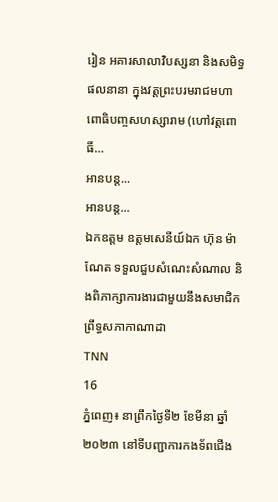រៀន អគារសាលាវិបស្សនា និងសមិទ្ធផលនានា ក្នុងវត្តព្រះបរមរាជមហាពោធិបញ្ចសហស្សារាម (ហៅវត្តពោធិ៍…
អានបន្ត...
អានបន្ត...
ឯកឧត្តម ឧត្តមសេនីយ៍ឯក ហ៊ុន ម៉ាណែត ទទួលជួបសំណេះសំណាល និងពិភាក្សាការងារជាមួយនឹងសមាជិកព្រឹទ្ធសភាកាណាដា
TNN
16
ភ្នំពេញ៖ នាព្រឹកថ្ងៃទី២ ខែមីនា ឆ្នាំ២០២៣ នៅទីបញ្ជាការកងទ័ពជើង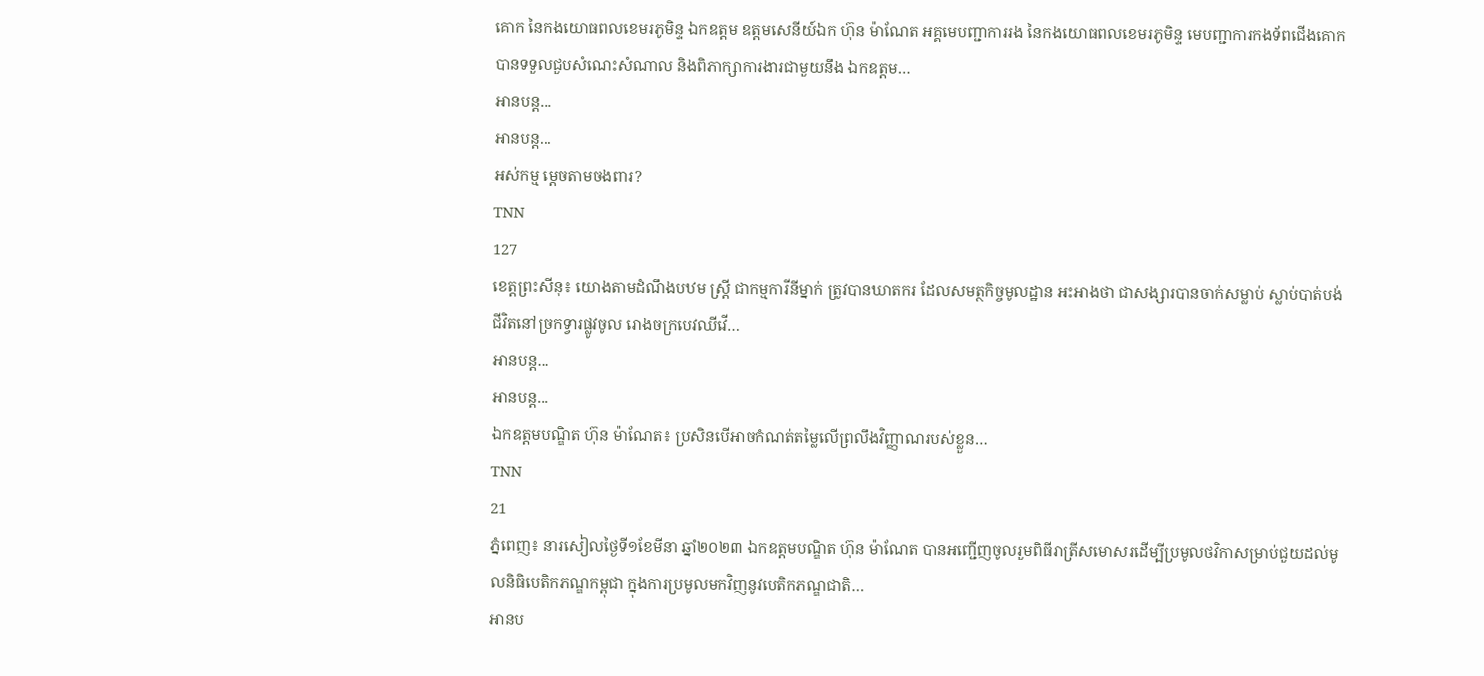គោក នៃកងយោធពលខេមរភូមិន្ទ ឯកឧត្តម ឧត្តមសេនីយ៍ឯក ហ៊ុន ម៉ាណែត អគ្គមេបញ្ជាការរង នៃកងយោធពលខេមរភូមិន្ទ មេបញ្ជាការកងទ័ពជើងគោក បានទទួលជួបសំណេះសំណាល និងពិភាក្សាការងារជាមួយនឹង ឯកឧត្តម…
អានបន្ត...
អានបន្ត...
អស់កម្ម ម្តេចតាមចងពារ?
TNN
127
ខេត្តព្រះសីនុ៖ យោងតាមដំណឹងបឋម ស្ត្រី ជាកម្មការីនីម្នាក់ ត្រូវបានឃាតករ ដែលសមត្ថកិច្ចមូលដ្ឋាន អះអាងថា ជាសង្សារបានចាក់សម្លាប់ ស្លាប់បាត់បង់ជីវិតនៅច្រកទ្វារផ្លូវចូល រោងចក្របេវឈីវើ…
អានបន្ត...
អានបន្ត...
ឯកឧត្តមបណ្ឌិត ហ៊ុន ម៉ាណែត៖ ប្រសិនបើអាចកំណត់តម្លៃលើព្រលឹងវិញ្ញាណរបស់ខ្លួន…
TNN
21
ភ្នំពេញ៖ នារសៀលថ្ងៃទី១ខែមីនា ឆ្នាំ២០២៣ ឯកឧត្តមបណ្ឌិត ហ៊ុន ម៉ាណែត បានអញ្ជើញចូលរួមពិធីរាត្រីសមោសរដើម្បីប្រមូលថវិកាសម្រាប់ជួយដល់មូលនិធិបេតិកភណ្ឌកម្ពុជា ក្នុងការប្រមូលមកវិញនូវបេតិកភណ្ឌជាតិ…
អានប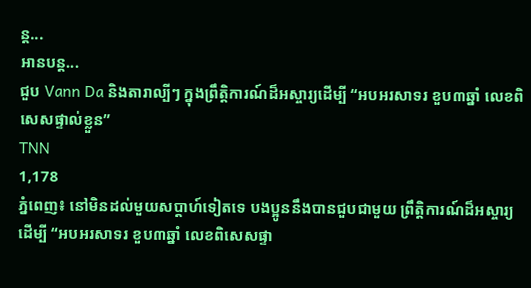ន្ត...
អានបន្ត...
ជួប Vann Da និងតារាល្បីៗ ក្នុងព្រឹត្តិការណ៍ដ៏អស្ចារ្យដើម្បី “អបអរសាទរ ខួប៣ឆ្នាំ លេខពិសេសផ្ទាល់ខ្លួន”
TNN
1,178
ភ្នំពេញ៖ នៅមិនដល់មួយសប្តាហ៍ទៀតទេ បងប្អូននឹងបានជួបជាមួយ ព្រឹត្តិការណ៍ដ៏អស្ចារ្យដើម្បី “អបអរសាទរ ខួប៣ឆ្នាំ លេខពិសេសផ្ទា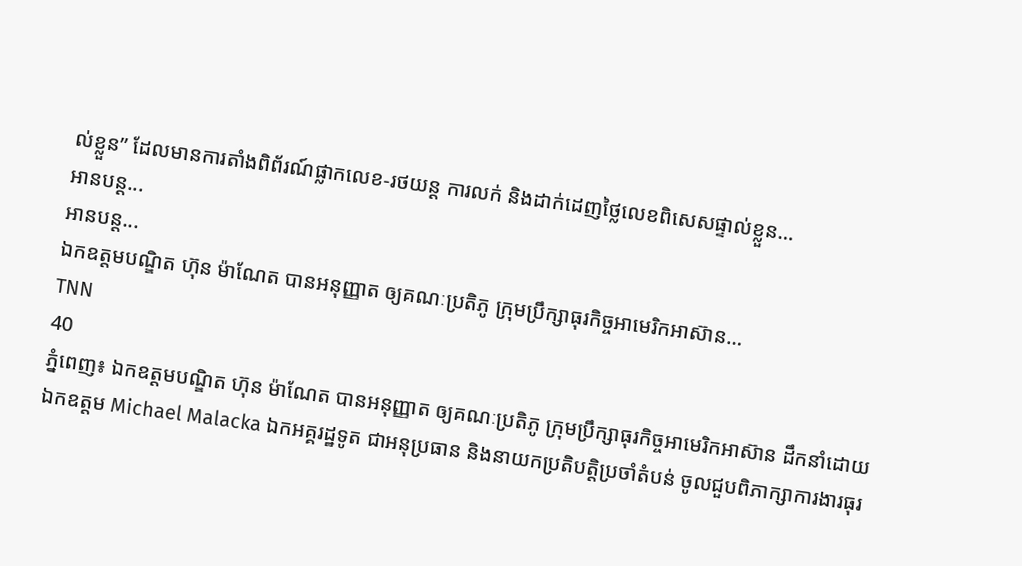ល់ខ្លួន” ដែលមានការតាំងពិព័រណ៍ផ្លាកលេខ-រថយន្ដ ការលក់ និងដាក់ដេញថ្លៃលេខពិសេសផ្ទាល់ខ្លួន…
អានបន្ត...
អានបន្ត...
ឯកឧត្តមបណ្ឌិត ហ៊ុន ម៉ាណែត បានអនុញ្ញាត ឲ្យគណៈប្រតិភូ ក្រុមប្រឹក្សាធុរកិច្ចអាមេរិកអាស៊ាន…
TNN
40
ភ្នំពេញ៖ ឯកឧត្តមបណ្ឌិត ហ៊ុន ម៉ាណែត បានអនុញ្ញាត ឲ្យគណៈប្រតិភូ ក្រុមប្រឹក្សាធុរកិច្ចអាមេរិកអាស៊ាន ដឹកនាំដោយឯកឧត្តម Michael Malacka ឯកអគ្គរដ្ឋទូត ជាអនុប្រធាន និងនាយកប្រតិបត្តិប្រចាំតំបន់ ចូលជួបពិភាក្សាការងារធុរ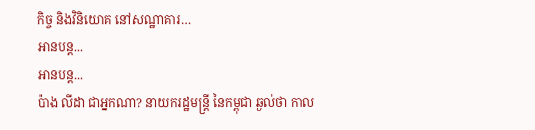កិច្ច និងវិនិយោគ នៅសណ្ឋាគារ…
អានបន្ត...
អានបន្ត...
ប៉ាង លីដា ជាអ្នកណា? នាយករដ្ឋមន្ត្រី នៃកម្ពុជា ឆ្ងល់ថា កាល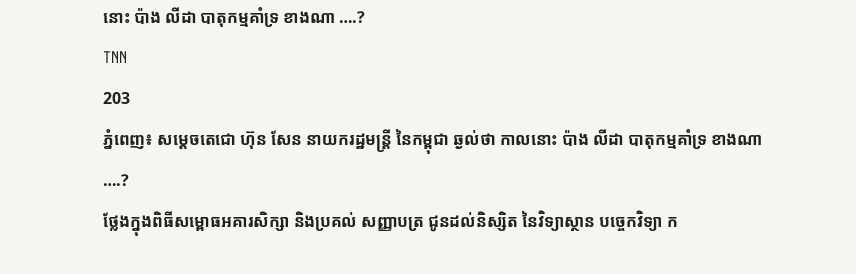នោះ ប៉ាង លីដា បាតុកម្មគាំទ្រ ខាងណា ….?
TNN
203
ភ្នំពេញ៖ សម្តេចតេជោ ហ៊ុន សែន នាយករដ្ឋមន្ត្រី នៃកម្ពុជា ឆ្ងល់ថា កាលនោះ ប៉ាង លីដា បាតុកម្មគាំទ្រ ខាងណា ….?
ថ្លែងក្នុងពិធីសម្ពោធអគារសិក្សា និងប្រគល់ សញ្ញាបត្រ ជូនដល់និស្សិត នៃវិទ្យាស្ថាន បច្ចេកវិទ្យា ក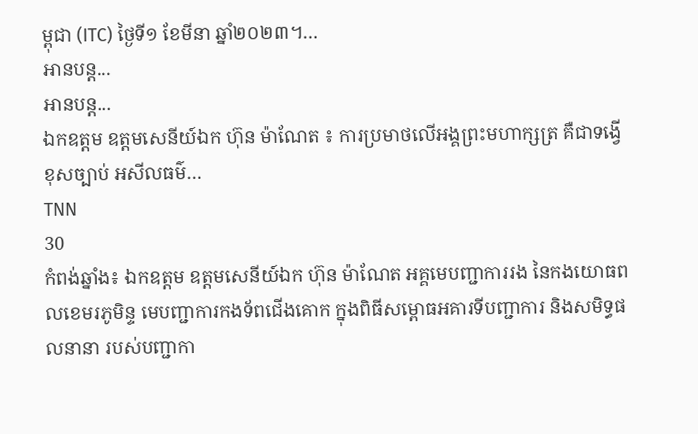ម្ពុជា (ITC) ថ្ងៃទី១ ខែមីនា ឆ្នាំ២០២៣។…
អានបន្ត...
អានបន្ត...
ឯកឧត្តម ឧត្តមសេនីយ៍ឯក ហ៊ុន ម៉ាណែត ៖ ការប្រមាថលើអង្គព្រះមហាក្សត្រ គឺជាទង្វើខុសច្បាប់ អសីលធម៌…
TNN
30
កំពង់ឆ្នាំង៖ ឯកឧត្តម ឧត្តមសេនីយ៍ឯក ហ៊ុន ម៉ាណែត អគ្គមេបញ្ជាការរង នៃកងយោធពលខេមរភូមិន្ទ មេបញ្ជាការកងទ័ពជើងគោក ក្នុងពិធីសម្ពោធអគារទីបញ្ជាការ និងសមិទ្ធផលនានា របស់បញ្ជាកា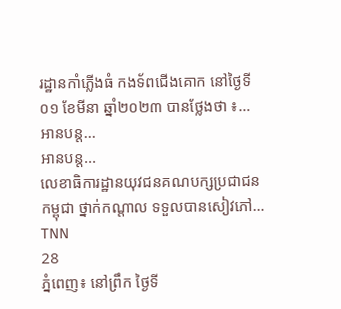រដ្ឋានកាំភ្លើងធំ កងទ័ពជើងគោក នៅថ្ងៃទី០១ ខែមីនា ឆ្នាំ២០២៣ បានថ្លែងថា ៖…
អានបន្ត...
អានបន្ត...
លេខាធិការដ្ឋានយុវជនគណបក្សប្រជាជនកម្ពុជា ថ្នាក់កណ្តាល ទទួលបានសៀវភៅ…
TNN
28
ភ្នំពេញ៖ នៅព្រឹក ថ្ងៃទី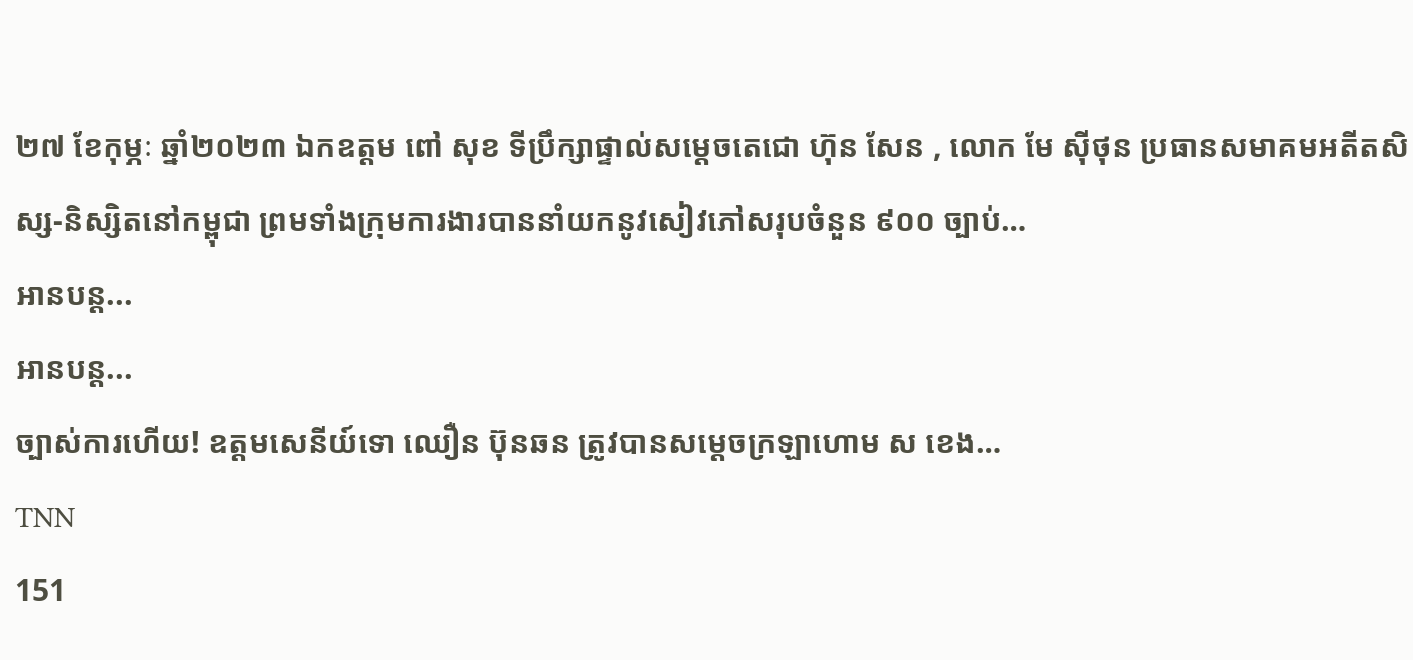២៧ ខែកុម្ភៈ ឆ្នាំ២០២៣ ឯកឧត្តម ពៅ សុខ ទីប្រឹក្សាផ្ទាល់សម្តេចតេជោ ហ៊ុន សែន , លោក មែ ស៊ីថុន ប្រធានសមាគមអតីតសិស្ស-និស្សិតនៅកម្ពុជា ព្រមទាំងក្រុមការងារបាននាំយកនូវសៀវភៅសរុបចំនួន ៩០០ ច្បាប់…
អានបន្ត...
អានបន្ត...
ច្បាស់ការហើយ! ឧត្តមសេនីយ៍ទោ ឈឿន ប៊ុនឆន ត្រូវបានសម្ដេចក្រឡាហោម ស ខេង…
TNN
151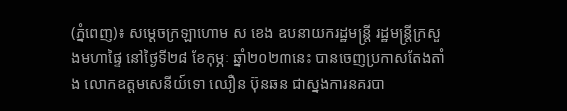(ភ្នំពេញ)៖ សម្ដេចក្រឡាហោម ស ខេង ឧបនាយករដ្ឋមន្ដ្រី រដ្ឋមន្ដ្រីក្រសួងមហាផ្ទៃ នៅថ្ងៃទី២៨ ខែកុម្ភៈ ឆ្នាំ២០២៣នេះ បានចេញប្រកាសតែងតាំង លោកឧត្តមសេនីយ៍ទោ ឈឿន ប៊ុនឆន ជាស្នងការនគរបា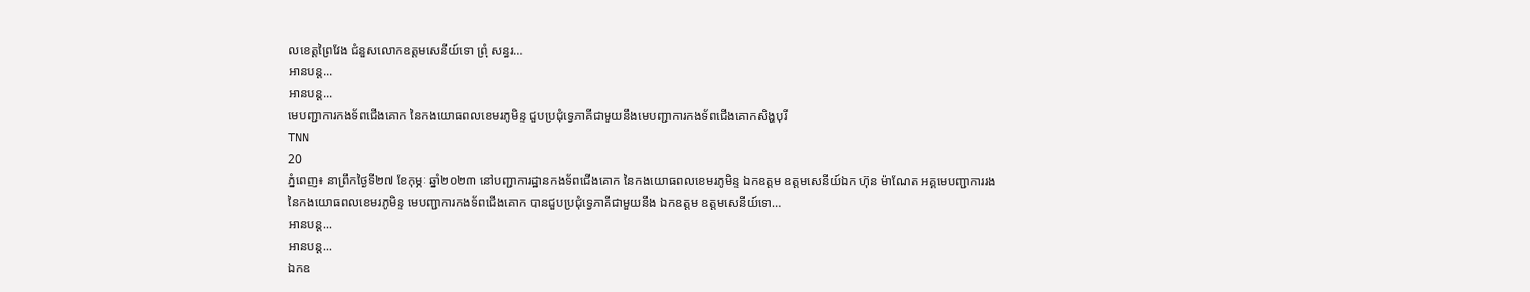លខេត្តព្រៃវែង ជំនួសលោកឧត្តមសេនីយ៍ទោ ព្រុំ សន្ធរ…
អានបន្ត...
អានបន្ត...
មេបញ្ជាការកងទ័ពជើងគោក នៃកងយោធពលខេមរភូមិន្ទ ជួបប្រជុំទ្វេភាគីជាមួយនឹងមេបញ្ជាការកងទ័ពជើងគោកសិង្ហបុរី
TNN
20
ភ្នំពេញ៖ នាព្រឹកថ្ងៃទី២៧ ខែកុម្ភៈ ឆ្នាំ២០២៣ នៅបញ្ជាការដ្ឋានកងទ័ពជើងគោក នៃកងយោធពលខេមរភូមិន្ទ ឯកឧត្តម ឧត្តមសេនីយ៍ឯក ហ៊ុន ម៉ាណែត អគ្គមេបញ្ជាការរង នៃកងយោធពលខេមរភូមិន្ទ មេបញ្ជាការកងទ័ពជើងគោក បានជួបប្រជុំទ្វេភាគីជាមួយនឹង ឯកឧត្តម ឧត្តមសេនីយ៍ទោ…
អានបន្ត...
អានបន្ត...
ឯកឧ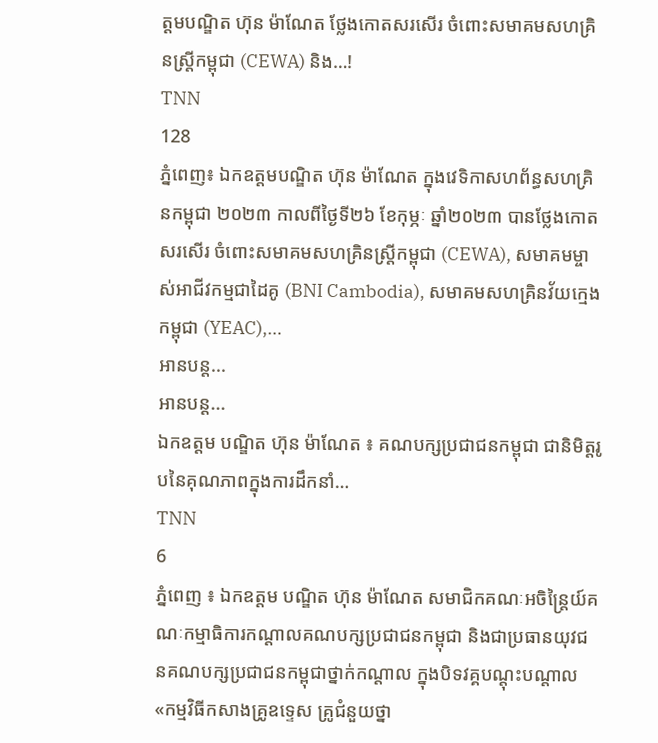ត្តមបណ្ឌិត ហ៊ុន ម៉ាណែត ថ្លែងកោតសរសើរ ចំពោះសមាគមសហគ្រិនស្ត្រីកម្ពុជា (CEWA) និង…!
TNN
128
ភ្នំពេញ៖ ឯកឧត្តមបណ្ឌិត ហ៊ុន ម៉ាណែត ក្នុងវេទិកាសហព័ន្ធសហគ្រិនកម្ពុជា ២០២៣ កាលពីថ្ងៃទី២៦ ខែកុម្ភៈ ឆ្នាំ២០២៣ បានថ្លែងកោតសរសើរ ចំពោះសមាគមសហគ្រិនស្ត្រីកម្ពុជា (CEWA), សមាគមម្ចាស់អាជីវកម្មជាដៃគូ (BNI Cambodia), សមាគមសហគ្រិនវ័យក្មេងកម្ពុជា (YEAC),…
អានបន្ត...
អានបន្ត...
ឯកឧត្តម បណ្ឌិត ហ៊ុន ម៉ាណែត ៖ គណបក្សប្រជាជនកម្ពុជា ជានិមិត្តរូបនៃគុណភាពក្នុងការដឹកនាំ…
TNN
6
ភ្នំពេញ ៖ ឯកឧត្តម បណ្ឌិត ហ៊ុន ម៉ាណែត សមាជិកគណៈអចិន្រ្តៃយ៍គណៈកម្មាធិការកណ្តាលគណបក្សប្រជាជនកម្ពុជា និងជាប្រធានយុវជនគណបក្សប្រជាជនកម្ពុជាថ្នាក់កណ្តាល ក្នុងបិទវគ្គបណ្តុះបណ្តាល «កម្មវិធីកសាងគ្រូឧទ្ទេស គ្រូជំនួយថ្នា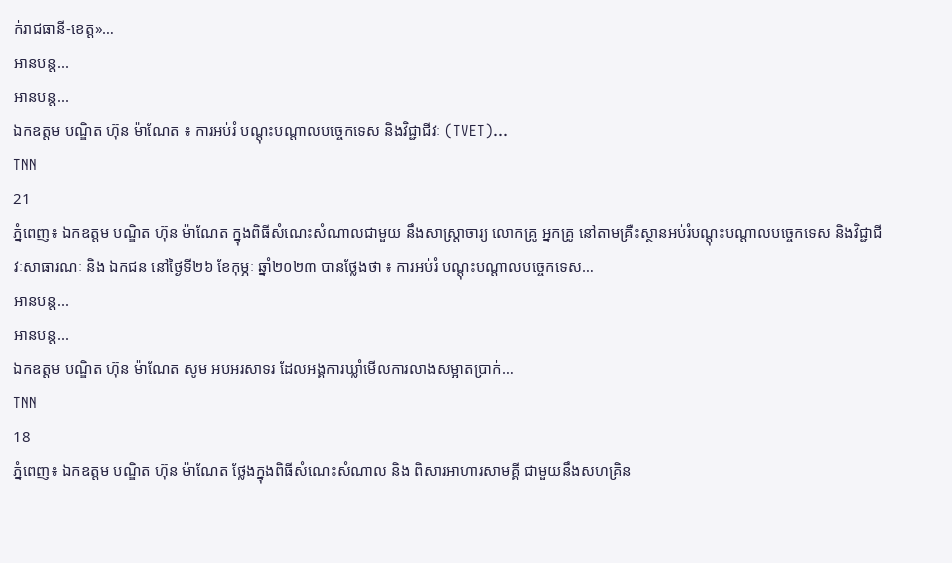ក់រាជធានី-ខេត្ត»…
អានបន្ត...
អានបន្ត...
ឯកឧត្តម បណ្ឌិត ហ៊ុន ម៉ាណែត ៖ ការអប់រំ បណ្តុះបណ្តាលបច្ចេកទេស និងវិជ្ជាជីវៈ (TVET)…
TNN
21
ភ្នំពេញ៖ ឯកឧត្តម បណ្ឌិត ហ៊ុន ម៉ាណែត ក្នុងពិធីសំណេះសំណាលជាមួយ នឹងសាស្ត្រាចារ្យ លោកគ្រូ អ្នកគ្រូ នៅតាមគ្រឺះស្ថានអប់រំបណ្តុះបណ្តាលបច្ចេកទេស និងវិជ្ជាជីវៈសាធារណៈ និង ឯកជន នៅថ្ងៃទី២៦ ខែកុម្ភៈ ឆ្នាំ២០២៣ បានថ្លែងថា ៖ ការអប់រំ បណ្តុះបណ្តាលបច្ចេកទេស…
អានបន្ត...
អានបន្ត...
ឯកឧត្តម បណ្ឌិត ហ៊ុន ម៉ាណែត សូម អបអរសាទរ ដែលអង្គការឃ្លាំមើលការលាងសម្អាតប្រាក់…
TNN
18
ភ្នំពេញ៖ ឯកឧត្តម បណ្ឌិត ហ៊ុន ម៉ាណែត ថ្លែងក្នុងពិធីសំណេះសំណាល និង ពិសារអាហារសាមគ្គី ជាមួយនឹងសហគ្រិន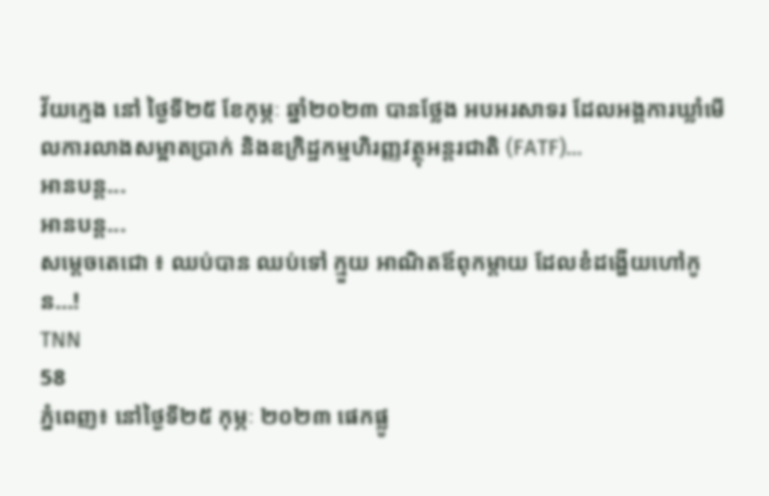វ័យក្មេង នៅ ថ្ងៃទី២៥ ខែកុម្ភៈ ឆ្នាំ២០២៣ បានថ្លែង អបអរសាទរ ដែលអង្គការឃ្លាំមើលការលាងសម្អាតប្រាក់ និងឧក្រិដ្ឋកម្មហិរញ្ញវត្ថុអន្តរជាតិ (FATF)…
អានបន្ត...
អានបន្ត...
សម្តេចតេជោ ៖ ឈប់បាន ឈប់ទៅ ក្មួយ អាណិតឪពុកម្តាយ ដែលខំដង្ហើយហៅកូន…!
TNN
58
ភ្នំពេញ៖ នៅថ្ងៃទី២៥ កុម្ភៈ ២០២៣ ផេកផ្លូ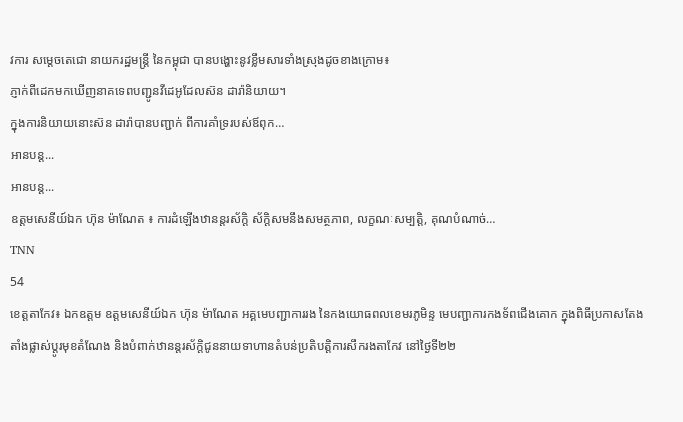វការ សម្តេចតេជោ នាយករដ្ឋមន្ត្រី នៃកម្ពុជា បានបង្ហោះនូវខ្លឹមសារទាំងស្រុងដូចខាងក្រោម៖
ភ្ញាក់ពីដេកមកឃើញនាគទេពបញ្ជូនវីដេអូដែលស៊ន ដារ៉ានិយាយ។
ក្នុងការនិយាយនោះស៊ន ដារ៉ាបានបញ្ជាក់ ពីការគាំទ្ររបស់ឪពុក…
អានបន្ត...
អានបន្ត...
ឧត្តមសេនីយ៍ឯក ហ៊ុន ម៉ាណែត ៖ ការដំឡើងឋានន្តរស័ក្តិ ស័ក្តិសមនឹងសមត្ថភាព, លក្ខណៈសម្បត្តិ, គុណបំណាច់…
TNN
54
ខេត្តតាកែវ៖ ឯកឧត្តម ឧត្តមសេនីយ៍ឯក ហ៊ុន ម៉ាណែត អគ្គមេបញ្ជាការរង នៃកងយោធពលខេមរភូមិន្ទ មេបញ្ជាការកងទ័ពជើងគោក ក្នុងពិធីប្រកាសតែងតាំងផ្លាស់ប្តូរមុខតំណែង និងបំពាក់ឋានន្តរស័ក្តិជូននាយទាហានតំបន់ប្រតិបត្តិការសឹករងតាកែវ នៅថ្ងៃទី២២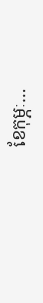ខែកុម្ភៈ…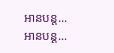អានបន្ត...
អានបន្ត...